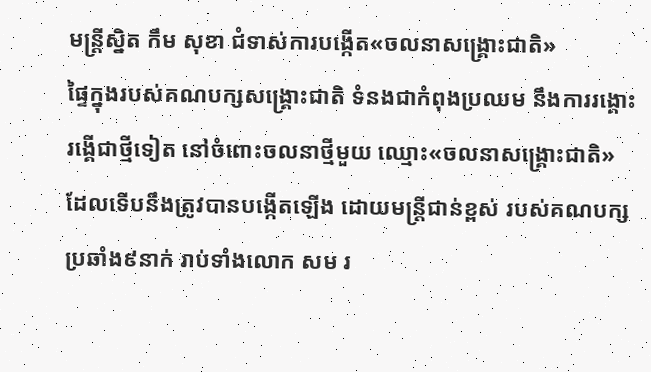មន្ត្រីស្និត កឹម សុខា ជំទាស់ការបង្កើត«ចលនាសង្គ្រោះជាតិ»
ផ្ទៃក្នុងរបស់គណបក្សសង្គ្រោះជាតិ ទំនងជាកំពុងប្រឈម នឹងការរង្គោះរង្គើជាថ្មីទៀត នៅចំពោះចលនាថ្មីមួយ ឈ្មោះ«ចលនាសង្គ្រោះជាតិ» ដែលទើបនឹងត្រូវបានបង្កើតឡើង ដោយមន្ត្រីជាន់ខ្ពស់ របស់គណបក្សប្រឆាំង៩នាក់ រាប់ទាំងលោក សម រ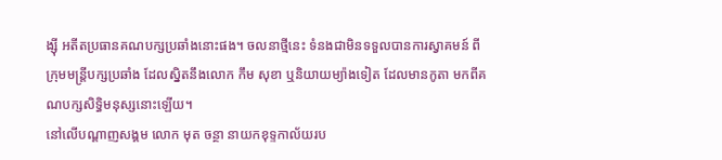ង្ស៊ី អតីតប្រធានគណបក្សប្រឆាំងនោះផង។ ចលនាថ្មីនេះ ទំនងជាមិនទទួលបានការស្វាគមន៍ ពីក្រុមមន្ត្រីបក្សប្រឆាំង ដែលស្និតនឹងលោក កឹម សុខា ឬនិយាយម្យ៉ាងទៀត ដែលមានកូតា មកពីគណបក្សសិទ្ធិមនុស្សនោះឡើយ។
នៅលើបណ្ដាញសង្គម លោក មុត ចន្ថា នាយកខុទ្ទកាល័យរប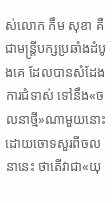ស់លោក កឹម សុខា គឺជាមន្ត្រីបក្សប្រឆាំងដំបូងគេ ដែលបានសំដែងការជំទាស់ ទៅនឹង«ចលនាថ្មី»ណាមួយនោះ ដោយចោទសួរពីចលនានេះ ថាតើវាជា«យុ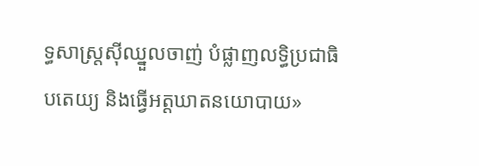ទ្ធសាស្ត្រស៊ីឈ្នួលចាញ់ បំផ្លាញលទ្ធិប្រជាធិបតេយ្យ និងធ្វើអត្តឃាតនយោបាយ»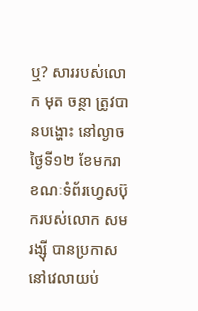ឬ? សាររបស់លោក មុត ចន្ថា ត្រូវបានបង្ហោះ នៅល្ងាចថ្ងៃទី១២ ខែមករា ខណៈទំព័រហ្វេសប៊ុករបស់លោក សម រង្ស៊ី បានប្រកាសនៅវេលាយប់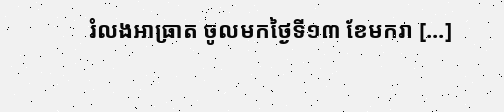រំលងអាធ្រាត ចូលមកថ្ងៃទី១៣ ខែមករា [...]